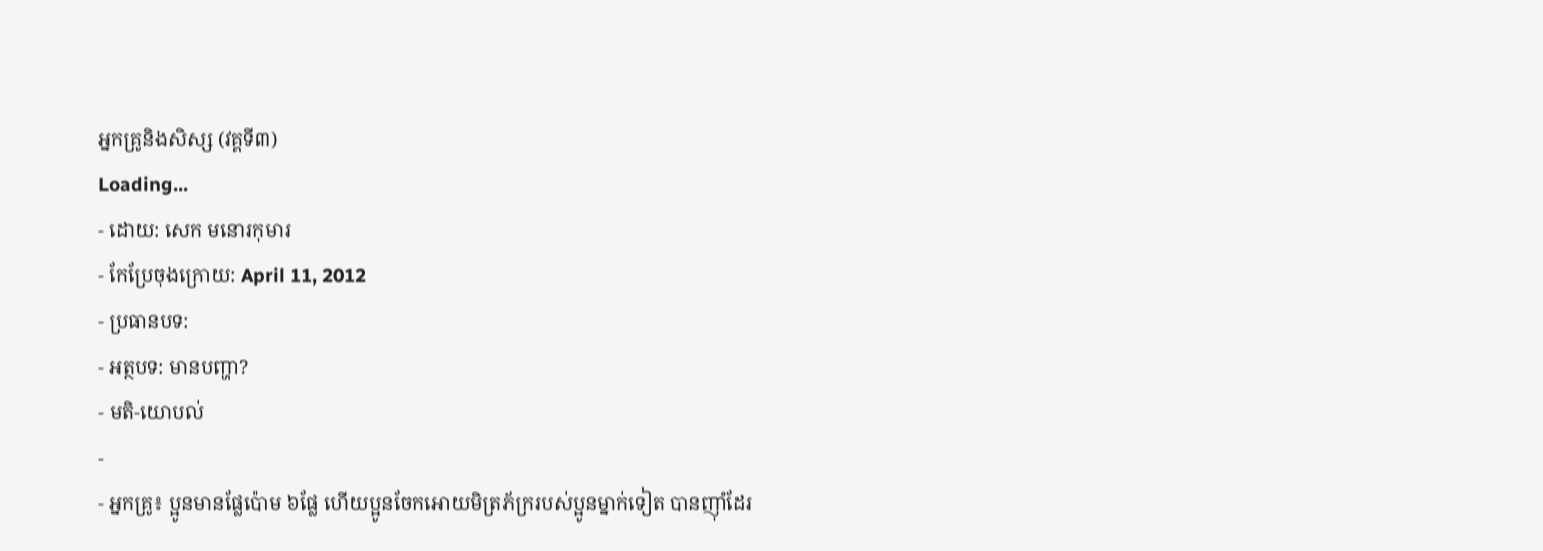អ្នកគ្រូនិងសិស្ស (វគ្គទី៣)
Loading...
- ដោយ: សេក មនោរកុមារ
- កែប្រែចុងក្រោយ: April 11, 2012
- ប្រធានបទ:
- អត្ថបទ: មានបញ្ហា?
- មតិ-យោបល់
-
- អ្នកគ្រូ៖ ប្អូនមានផ្លែប៉ោម ៦ផ្លែ ហើយប្អូនចែកអោយមិត្រភ័ក្ររបស់ប្អូនម្នាក់ទៀត បានញ៉ាំដែរ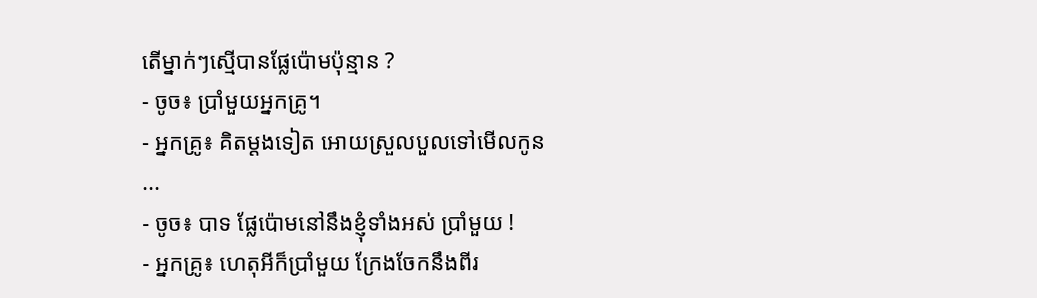តើម្នាក់ៗស្មើបានផ្លែប៉ោមប៉ុន្មាន ?
- ចូច៖ ប្រាំមួយអ្នកគ្រូ។
- អ្នកគ្រូ៖ គិតម្ដងទៀត អោយស្រួលបួលទៅមើលកូន ...
- ចូច៖ បាទ ផ្លែប៉ោមនៅនឹងខ្ញុំទាំងអស់ ប្រាំមួយ !
- អ្នកគ្រូ៖ ហេតុអីក៏ប្រាំមួយ ក្រែងចែកនឹងពីរ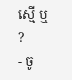ស្មើ ឬ ?
- ចូ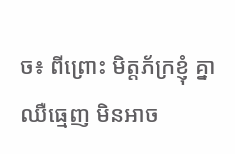ច៖ ពីព្រោះ មិត្តភ័ក្រខ្ញុំ គ្នាឈឺធ្មេញ មិនអាច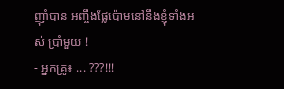ញ៉ាំបាន អញ្ចឹងផ្លែប៉ោមនៅនឹងខ្ញុំទាំងអស់ ប្រាំមួយ !
- អ្នកគ្រូ៖ ... ???!!!